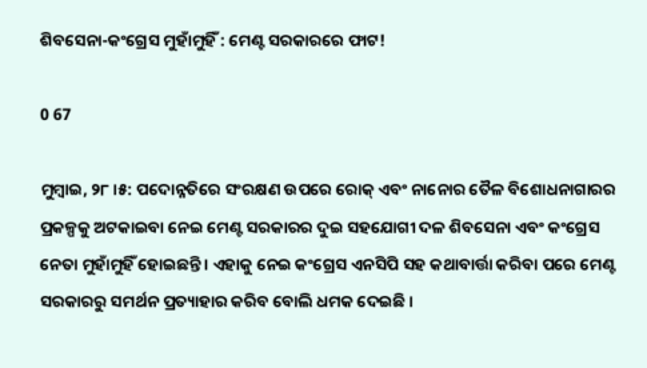ଶିବସେନା-କଂଗ୍ରେସ ମୁହାଁମୁହିଁ : ମେଣ୍ଟ ସରକାରରେ ଫାଟ!

0 67

ମୁମ୍ୱାଇ, ୨୮ ।୫: ପଦୋନ୍ନତିରେ ସଂରକ୍ଷଣ ଉପରେ ରୋକ୍ ଏବଂ ନାନୋର ତୈଳ ବିଶୋଧନାଗାରର ପ୍ରକଳ୍ପକୁ ଅଟକାଇବା ନେଇ ମେଣ୍ଟ ସରକାରର ଦୁଇ ସହଯୋଗୀ ଦଳ ଶିବସେନା ଏବଂ କଂଗ୍ରେସ ନେତା ମୁହାଁମୁହିଁ ହୋଇଛନ୍ତି । ଏହାକୁ ନେଇ କଂଗ୍ରେସ ଏନସିପି ସହ କଥାବାର୍ତ୍ତା କରିବା ପରେ ମେଣ୍ଟ ସରକାରରୁ ସମର୍ଥନ ପ୍ରତ୍ୟାହାର କରିବ ବୋଲି ଧମକ ଦେଇଛି ।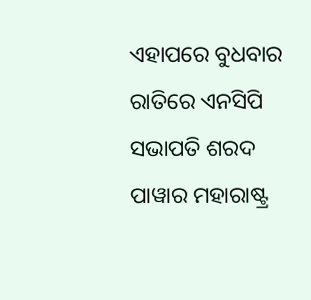ଏହାପରେ ବୁଧବାର ରାତିରେ ଏନସିପି ସଭାପତି ଶରଦ ପାୱାର ମହାରାଷ୍ଟ୍ର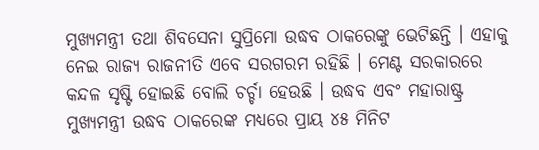ମୁଖ୍ୟମନ୍ତ୍ରୀ ତଥା ଶିବସେନା ସୁପ୍ରିମୋ ଉଦ୍ଧବ ଠାକରେଙ୍କୁ ଭେଟିଛନ୍ତି । ଏହାକୁ ନେଇ ରାଜ୍ୟ ରାଜନୀତି ଏବେ ସରଗରମ ରହିଛି । ମେଣ୍ଟ ସରକାରରେ କନ୍ଦଳ ସୃଷ୍ଟି ହୋଇଛି ବୋଲି ଚର୍ଚ୍ଚା ହେଉଛି । ଉଦ୍ଧବ ଏବଂ ମହାରାଷ୍ଟ୍ର ମୁଖ୍ୟମନ୍ତ୍ରୀ ଉଦ୍ଧବ ଠାକରେଙ୍କ ମଧ୍ୟରେ ପ୍ରାୟ ୪୫ ମିନିଟ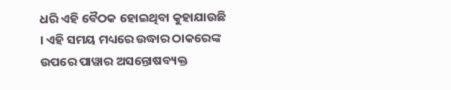ଧରି ଏହି ବୈଠକ ହୋଇଥିବା କୁହାଯାଉଛି । ଏହି ସମୟ ମଧ୍ୟରେ ଉଦ୍ଧାର ଠାକରେଙ୍କ ଉପରେ ପାୱାର ଅସନ୍ତୋଷବ୍ୟକ୍ତ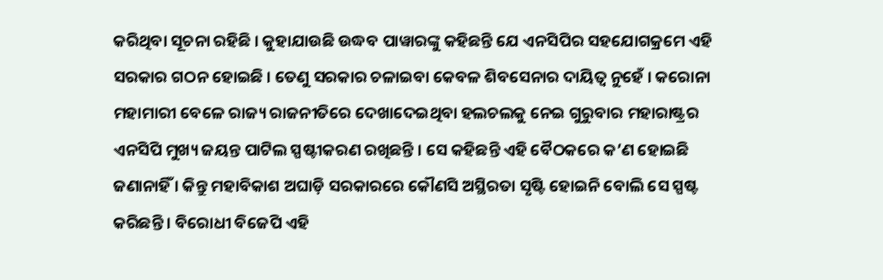କରିଥିବା ସୂଚନା ରହିଛି । କୁହାଯାଉଛି ଉଦ୍ଧବ ପାୱାରଙ୍କୁ କହିଛନ୍ତି ଯେ ଏନସିପିର ସହଯୋଗକ୍ରମେ ଏହି ସରକାର ଗଠନ ହୋଇଛି । ତେଣୁ ସରକାର ଚଳାଇବା କେବଳ ଶିବସେନାର ଦାୟିତ୍ୱ ନୁହେଁ । କରୋନା ମହାମାରୀ ବେଳେ ରାଜ୍ୟ ରାଜନୀତିରେ ଦେଖାଦେଇଥିବା ହଲଚଲକୁ ନେଇ ଗୁରୁବାର ମହାରାଷ୍ଟ୍ରର ଏନସିପି ମୁଖ୍ୟ ଜୟନ୍ତ ପାଟିଲ ସ୍ପଷ୍ଟୀକରଣ ରଖିଛନ୍ତି । ସେ କହିଛନ୍ତି ଏହି ବୈଠକରେ କ’ଣ ହୋଇଛି ଜଣାନାହିଁ । କିନ୍ତୁ ମହାବିକାଶ ଅଘାଡ଼ି ସରକାରରେ କୌଣସି ଅସ୍ଥିରତା ସୃଷ୍ଟି ହୋଇନି ବୋଲି ସେ ସ୍ପଷ୍ଟ କରିଛନ୍ତି । ବିରୋଧୀ ବିଜେପି ଏହି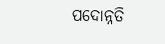ପଦୋନ୍ନତି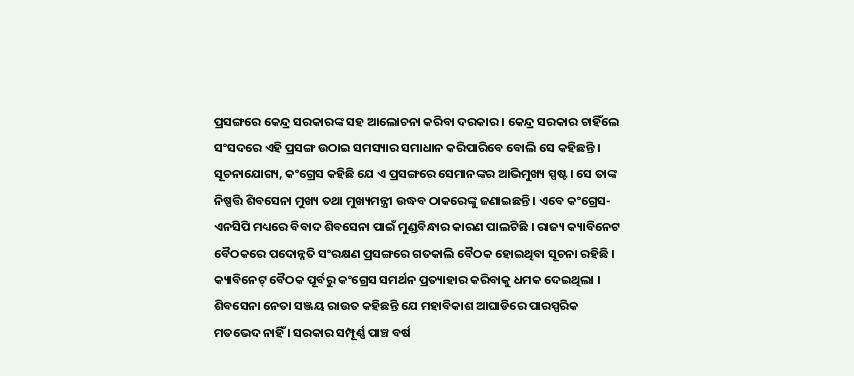ପ୍ରସଙ୍ଗରେ କେନ୍ଦ୍ର ସରକାରଙ୍କ ସହ ଆଲୋଚନା କରିବା ଦରକାର । କେନ୍ଦ୍ର ସରକାର ଚାହିଁଲେ ସଂସଦରେ ଏହି ପ୍ରସଙ୍ଗ ଉଠାଇ ସମସ୍ୟାର ସମାଧାନ କରିପାରିବେ ବୋଲି ସେ କହିଛନ୍ତି । ସୂଚନାଯୋଗ୍ୟ, କଂଗ୍ରେସ କହିଛି ଯେ ଏ ପ୍ରସଙ୍ଗରେ ସେମାନଙ୍କର ଆଭିମୁଖ୍ୟ ସ୍ପଷ୍ଟ । ସେ ତାଙ୍କ ନିଷ୍ପତ୍ତି ଶିବସେନା ମୁଖ୍ୟ ତଥା ମୁଖ୍ୟମନ୍ତ୍ରୀ ଉଦ୍ଧବ ଠାକରେଙ୍କୁ ଜଣାଇଛନ୍ତି । ଏବେ କଂଗ୍ରେସ-ଏନସିପି ମଧ୍ୟରେ ବିବାଦ ଶିବସେନା ପାଇଁ ମୁଣ୍ଡବିନ୍ଧାର କାରଣ ପାଲଟିଛି । ରାଜ୍ୟ କ୍ୟାବିନେଟ ବୈଠକରେ ପଦୋନ୍ନତି ସଂରକ୍ଷଣ ପ୍ରସଙ୍ଗରେ ଗତକାଲି ବୈଠକ ହୋଇଥିବା ସୂଚନା ରହିଛି । କ୍ୟାବିନେଟ୍ ବୈଠକ ପୂର୍ବରୁ କଂଗ୍ରେସ ସମର୍ଥନ ପ୍ରତ୍ୟାହାର କରିବାକୁ ଧମକ ଦେଇଥିଲା । ଶିବସେନା ନେତା ସଞ୍ଜୟ ରାଉତ କହିଛନ୍ତି ଯେ ମହାବିକାଶ ଆଘାଡିରେ ପାରସ୍ପରିକ ମତଭେଦ ନାହିଁ । ସରକାର ସମ୍ପୂର୍ଣ୍ଣ ପାଞ୍ଚ ବର୍ଷ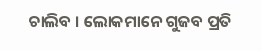ଚାଲିବ । ଲୋକମାନେ ଗୁଜବ ପ୍ରତି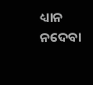ଧ୍ୟାନ ନଦେବା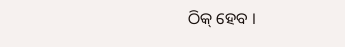ଠିକ୍ ହେବ ।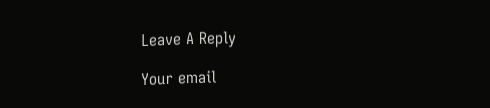Leave A Reply

Your email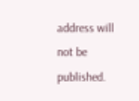address will not be published.